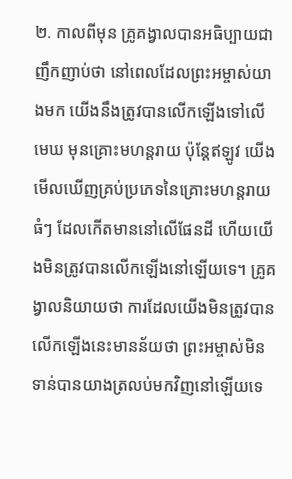២. កាលពីមុន គ្រូគង្វាលបានអធិប្បាយជាញឹកញាប់ថា នៅពេលដែលព្រះអម្ចាស់យាងមក យើងនឹងត្រូវបានលើកឡើងទៅលើមេឃ មុនគ្រោះមហន្តរាយ ប៉ុន្តែឥឡូវ យើងមើលឃើញគ្រប់ប្រភេទនៃគ្រោះមហន្តរាយធំៗ ដែលកើតមាននៅលើផែនដី ហើយយើងមិនត្រូវបានលើកឡើងនៅឡើយទេ។ គ្រូគង្វាលនិយាយថា ការដែលយើងមិនត្រូវបានលើកឡើងនេះមានន័យថា ព្រះអម្ចាស់មិនទាន់បានយាងត្រលប់មកវិញនៅឡើយទេ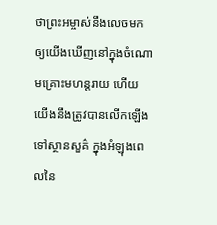ថាព្រះអម្ចាស់នឹងលេចមកឲ្យយើងឃើញនៅក្នុងចំណោមគ្រោះមហន្តរាយ ហើយយើងនឹងត្រូវបានលើកឡើងទៅស្ថានសួគ៌ ក្នុងអំឡុងពេលនៃ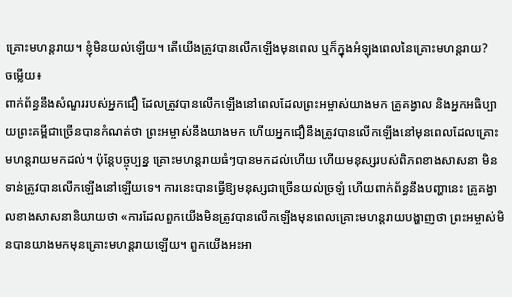គ្រោះមហន្តរាយ។ ខ្ញុំមិនយល់ឡើយ។ តើយើងត្រូវបានលើកឡើងមុនពេល ឬក៏ក្នុងអំឡុងពេលនៃគ្រោះមហន្តរាយ?
ចម្លើយ៖
ពាក់ព័ន្ធនឹងសំណួររបស់អ្នកជឿ ដែលត្រូវបានលើកឡើងនៅពេលដែលព្រះអម្ចាស់យាងមក គ្រូគង្វាល និងអ្នកអធិប្បាយព្រះគម្ពីជាច្រើនបានកំណត់ថា ព្រះអម្ចាស់នឹងយាងមក ហើយអ្នកជឿនឹងត្រូវបានលើកឡើងនៅមុនពេលដែលគ្រោះមហន្តរាយមកដល់។ ប៉ុន្តែបច្ចុប្បន្ន គ្រោះមហន្តរាយធំៗបានមកដល់ហើយ ហើយមនុស្សរបស់ពិភពខាងសាសនា មិនទាន់ត្រូវបានលើកឡើងនៅឡើយទេ។ ការនេះបានធ្វើឱ្យមនុស្សជាច្រើនយល់ច្រឡំ ហើយពាក់ព័ន្ធនឹងបញ្ហានេះ គ្រូគង្វាលខាងសាសនានិយាយថា «ការដែលពួកយើងមិនត្រូវបានលើកឡើងមុនពេលគ្រោះមហន្តរាយបង្ហាញថា ព្រះអម្ចាស់មិនបានយាងមកមុនគ្រោះមហន្តរាយឡើយ។ ពួកយើងអះអា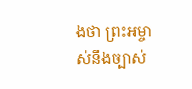ងថា ព្រះអម្ចាស់នឹងច្បាស់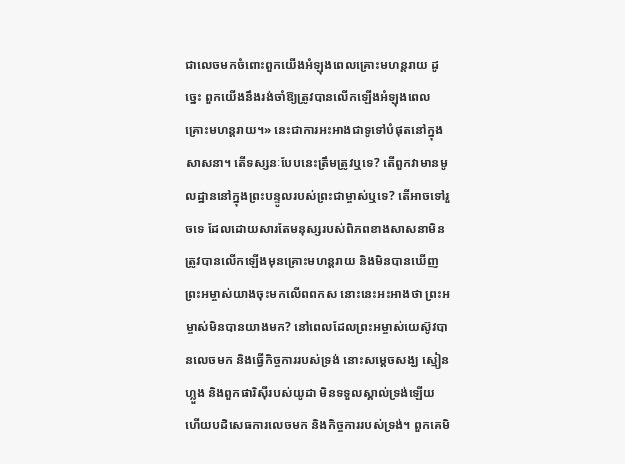ជាលេចមកចំពោះពួកយើងអំឡុងពេលគ្រោះមហន្តរាយ ដូច្នេះ ពួកយើងនឹងរង់ចាំឱ្យត្រូវបានលើកឡើងអំឡុងពេលគ្រោះមហន្តរាយ។» នេះជាការអះអាងជាទូទៅបំផុតនៅក្នុងសាសនា។ តើទស្សនៈបែបនេះត្រឹមត្រូវឬទេ? តើពួកវាមានមូលដ្ឋាននៅក្នុងព្រះបន្ទូលរបស់ព្រះជាម្ចាស់ឬទេ? តើអាចទៅរួចទេ ដែលដោយសារតែមនុស្សរបស់ពិភពខាងសាសនាមិនត្រូវបានលើកឡើងមុនគ្រោះមហន្តរាយ និងមិនបានឃើញព្រះអម្ចាស់យាងចុះមកលើពពកស នោះនេះអះអាងថា ព្រះអម្ចាស់មិនបានយាងមក? នៅពេលដែលព្រះអម្ចាស់យេស៊ូវបានលេចមក និងធ្វើកិច្ចការរបស់ទ្រង់ នោះសម្ដេចសង្ឃ ស្មៀនហ្លួង និងពួកផារិស៊ីរបស់យូដា មិនទទួលស្គាល់ទ្រង់ឡើយ ហើយបដិសេធការលេចមក និងកិច្ចការរបស់ទ្រង់។ ពួកគេមិ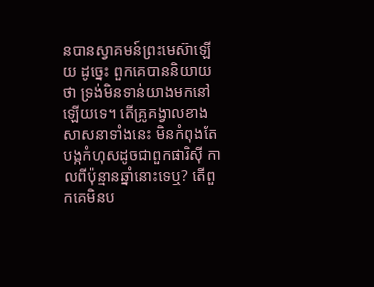នបានស្វាគមន៍ព្រះមេស៊ាឡើយ ដូច្នេះ ពួកគេបាននិយាយថា ទ្រង់មិនទាន់យាងមកនៅឡើយទេ។ តើគ្រូគង្វាលខាងសាសនាទាំងនេះ មិនកំពុងតែបង្កកំហុសដូចជាពួកផារិស៊ី កាលពីប៉ុន្មានឆ្នាំនោះទេឬ? តើពួកគេមិនប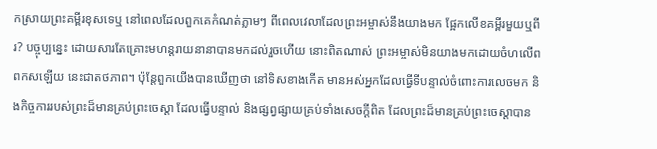កស្រាយព្រះគម្ពីរខុសទេឬ នៅពេលដែលពួកគេកំណត់ភ្លាមៗ ពីពេលវេលាដែលព្រះអម្ចាស់នឹងយាងមក ផ្អែកលើខគម្ពីរមួយឬពីរ? បច្ចុប្បន្នេះ ដោយសារតែគ្រោះមហន្តរាយនានាបានមកដល់រួចហើយ នោះពិតណាស់ ព្រះអម្ចាស់មិនយាងមកដោយចំហលើពពកសឡើយ នេះជាតថភាព។ ប៉ុន្តែពួកយើងបានឃើញថា នៅទិសខាងកើត មានអស់អ្នកដែលធ្វើទីបន្ទាល់ចំពោះការលេចមក និងកិច្ចការរបស់ព្រះដ៏មានគ្រប់ព្រះចេស្ដា ដែលធ្វើបន្ទាល់ និងផ្សព្វផ្សាយគ្រប់ទាំងសេចក្ដីពិត ដែលព្រះដ៏មានគ្រប់ព្រះចេស្ដាបាន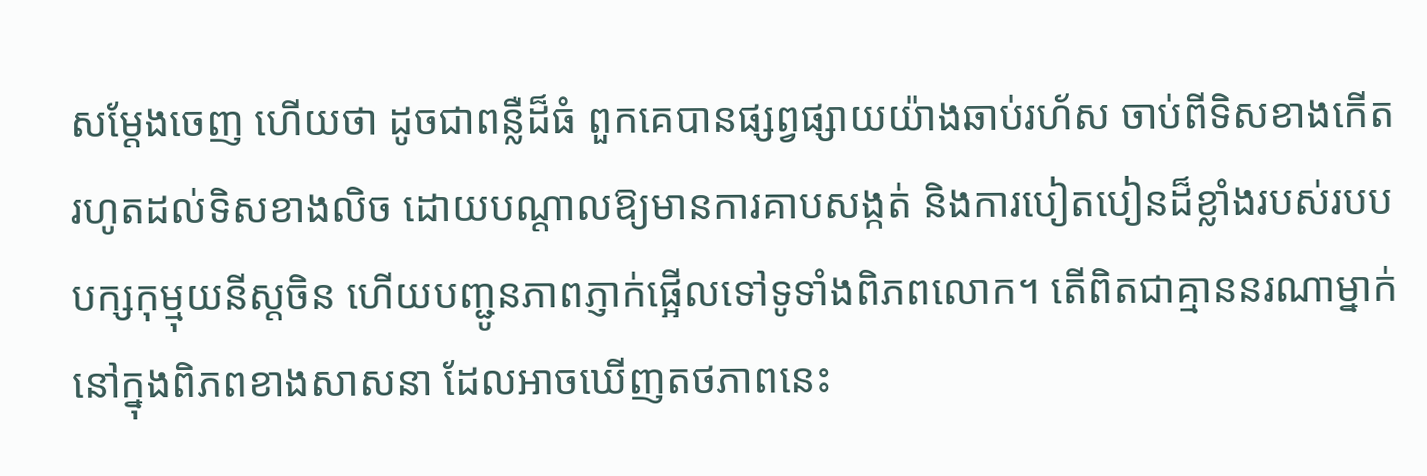សម្ដែងចេញ ហើយថា ដូចជាពន្លឺដ៏ធំ ពួកគេបានផ្សព្វផ្សាយយ៉ាងឆាប់រហ័ស ចាប់ពីទិសខាងកើត រហូតដល់ទិសខាងលិច ដោយបណ្ដាលឱ្យមានការគាបសង្កត់ និងការបៀតបៀនដ៏ខ្លាំងរបស់របបបក្សកុម្មុយនីស្ដចិន ហើយបញ្ជូនភាពភ្ញាក់ផ្អើលទៅទូទាំងពិភពលោក។ តើពិតជាគ្មាននរណាម្នាក់នៅក្នុងពិភពខាងសាសនា ដែលអាចឃើញតថភាពនេះ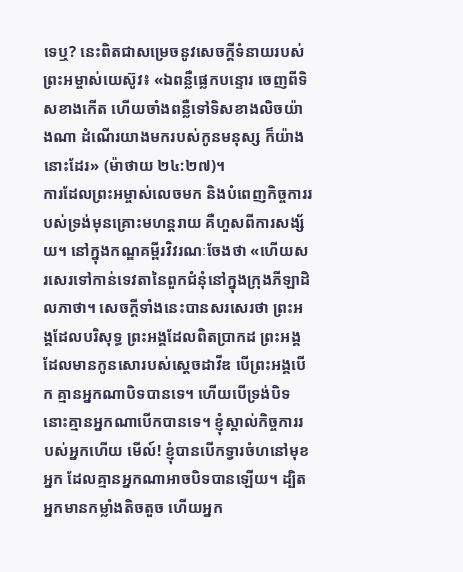ទេឬ? នេះពិតជាសម្រេចនូវសេចក្ដីទំនាយរបស់ព្រះអម្ចាស់យេស៊ូវ៖ «ឯពន្លឺផ្លេកបន្ទោរ ចេញពីទិសខាងកើត ហើយចាំងពន្លឺទៅទិសខាងលិចយ៉ាងណា ដំណើរយាងមករបស់កូនមនុស្ស ក៏យ៉ាងនោះដែរ» (ម៉ាថាយ ២៤:២៧)។
ការដែលព្រះអម្ចាស់លេចមក និងបំពេញកិច្ចការរបស់ទ្រង់មុនគ្រោះមហន្តរាយ គឺហួសពីការសង្ស័យ។ នៅក្នុងកណ្ឌគម្ពីរវិវរណៈចែងថា «ហើយសរសេរទៅកាន់ទេវតានៃពួកជំនុំនៅក្នុងក្រុងភីឡាដិលភាថា។ សេចក្តីទាំងនេះបានសរសេរថា ព្រះអង្គដែលបរិសុទ្ធ ព្រះអង្គដែលពិតប្រាកដ ព្រះអង្គដែលមានកូនសោរបស់ស្តេចដាវីឌ បើព្រះអង្គបើក គ្មានអ្នកណាបិទបានទេ។ ហើយបើទ្រង់បិទ នោះគ្មានអ្នកណាបើកបានទេ។ ខ្ញុំស្គាល់កិច្ចការរបស់អ្នកហើយ មើល៍! ខ្ញុំបានបើកទ្វារចំហនៅមុខអ្នក ដែលគ្មានអ្នកណាអាចបិទបានឡើយ។ ដ្បិតអ្នកមានកម្លាំងតិចតួច ហើយអ្នក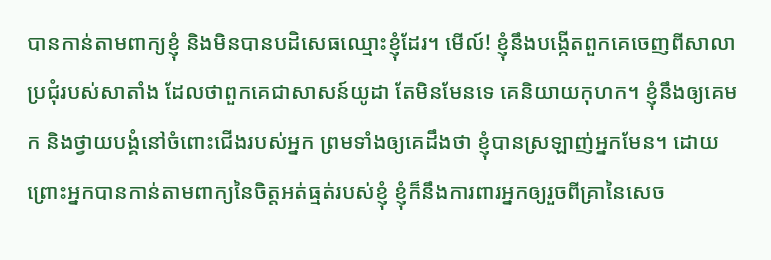បានកាន់តាមពាក្យខ្ញុំ និងមិនបានបដិសេធឈ្មោះខ្ញុំដែរ។ មើល៍! ខ្ញុំនឹងបង្កើតពួកគេចេញពីសាលាប្រជុំរបស់សាតាំង ដែលថាពួកគេជាសាសន៍យូដា តែមិនមែនទេ គេនិយាយកុហក។ ខ្ញុំនឹងឲ្យគេមក និងថ្វាយបង្គំនៅចំពោះជើងរបស់អ្នក ព្រមទាំងឲ្យគេដឹងថា ខ្ញុំបានស្រឡាញ់អ្នកមែន។ ដោយព្រោះអ្នកបានកាន់តាមពាក្យនៃចិត្តអត់ធ្មត់របស់ខ្ញុំ ខ្ញុំក៏នឹងការពារអ្នកឲ្យរួចពីគ្រានៃសេច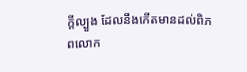ក្តីល្បួង ដែលនឹងកើតមានដល់ពិភពលោក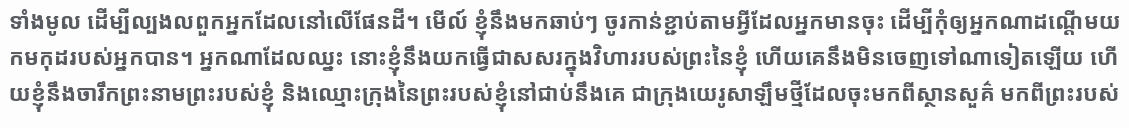ទាំងមូល ដើម្បីល្បងលពួកអ្នកដែលនៅលើផែនដី។ មើល៍ ខ្ញុំនឹងមកឆាប់ៗ ចូរកាន់ខ្ជាប់តាមអ្វីដែលអ្នកមានចុះ ដើម្បីកុំឲ្យអ្នកណាដណ្តើមយកមកុដរបស់អ្នកបាន។ អ្នកណាដែលឈ្នះ នោះខ្ញុំនឹងយកធ្វើជាសសរក្នុងវិហាររបស់ព្រះនៃខ្ញុំ ហើយគេនឹងមិនចេញទៅណាទៀតឡើយ ហើយខ្ញុំនឹងចារឹកព្រះនាមព្រះរបស់ខ្ញុំ និងឈ្មោះក្រុងនៃព្រះរបស់ខ្ញុំនៅជាប់នឹងគេ ជាក្រុងយេរូសាឡឹមថ្មីដែលចុះមកពីស្ថានសួគ៌ មកពីព្រះរបស់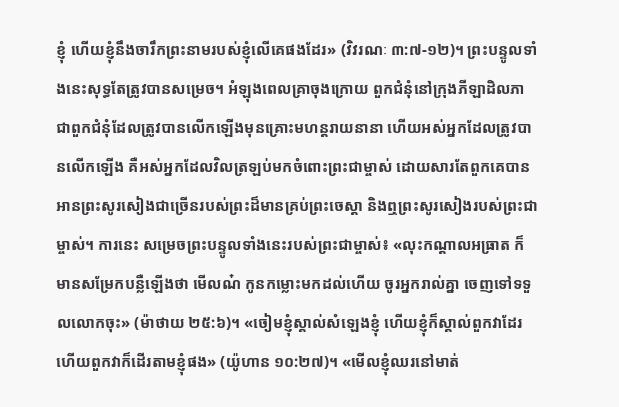ខ្ញុំ ហើយខ្ញុំនឹងចារឹកព្រះនាមរបស់ខ្ញុំលើគេផងដែរ» (វិវរណៈ ៣:៧-១២)។ ព្រះបន្ទូលទាំងនេះសុទ្ធតែត្រូវបានសម្រេច។ អំឡុងពេលគ្រាចុងក្រោយ ពួកជំនុំនៅក្រុងភីឡាដិលភា ជាពួកជំនុំដែលត្រូវបានលើកឡើងមុនគ្រោះមហន្តរាយនានា ហើយអស់អ្នកដែលត្រូវបានលើកឡើង គឺអស់អ្នកដែលវិលត្រឡប់មកចំពោះព្រះជាម្ចាស់ ដោយសារតែពួកគេបានអានព្រះសូរសៀងជាច្រើនរបស់ព្រះដ៏មានគ្រប់ព្រះចេស្ដា និងឮព្រះសូរសៀងរបស់ព្រះជាម្ចាស់។ ការនេះ សម្រេចព្រះបន្ទូលទាំងនេះរបស់ព្រះជាម្ចាស់៖ «លុះកណ្ដាលអធ្រាត ក៏មានសម្រែកបន្លឺឡើងថា មើលណ៎ កូនកម្លោះមកដល់ហើយ ចូរអ្នករាល់គ្នា ចេញទៅទទួលលោកចុះ» (ម៉ាថាយ ២៥:៦)។ «ចៀមខ្ញុំស្គាល់សំឡេងខ្ញុំ ហើយខ្ញុំក៏ស្គាល់ពួកវាដែរ ហើយពួកវាក៏ដើរតាមខ្ញុំផង» (យ៉ូហាន ១០:២៧)។ «មើលខ្ញុំឈរនៅមាត់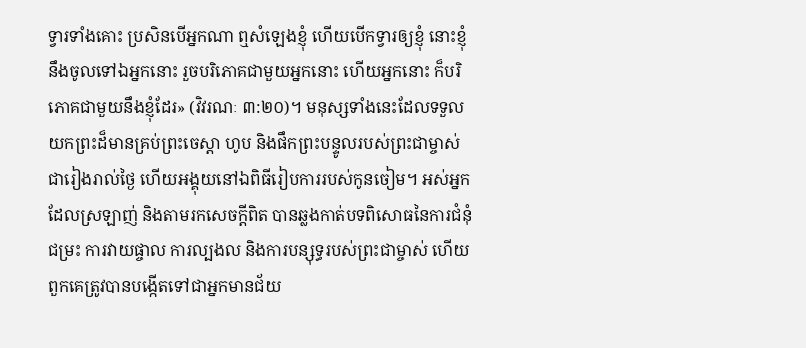ទ្វារទាំងគោះ ប្រសិនបើអ្នកណា ឮសំឡេងខ្ញុំ ហើយបើកទ្វារឲ្យខ្ញុំ នោះខ្ញុំនឹងចូលទៅឯអ្នកនោះ រួចបរិភោគជាមួយអ្នកនោះ ហើយអ្នកនោះ ក៏បរិភោគជាមួយនឹងខ្ញុំដែរ» (វិវរណៈ ៣:២០)។ មនុស្សទាំងនេះដែលទទួលយកព្រះដ៏មានគ្រប់ព្រះចេស្ដា ហូប និងផឹកព្រះបន្ទូលរបស់ព្រះជាម្ចាស់ជារៀងរាល់ថ្ងៃ ហើយអង្គុយនៅឯពិធីរៀបការរបស់កូនចៀម។ អស់អ្នកដែលស្រឡាញ់ និងតាមរកសេចក្ដីពិត បានឆ្លងកាត់បទពិសោធនៃការជំនុំជម្រះ ការវាយផ្ចាល ការល្បងល និងការបន្សុទ្ធរបស់ព្រះជាម្ចាស់ ហើយពួកគេត្រូវបានបង្កើតទៅជាអ្នកមានជ័យ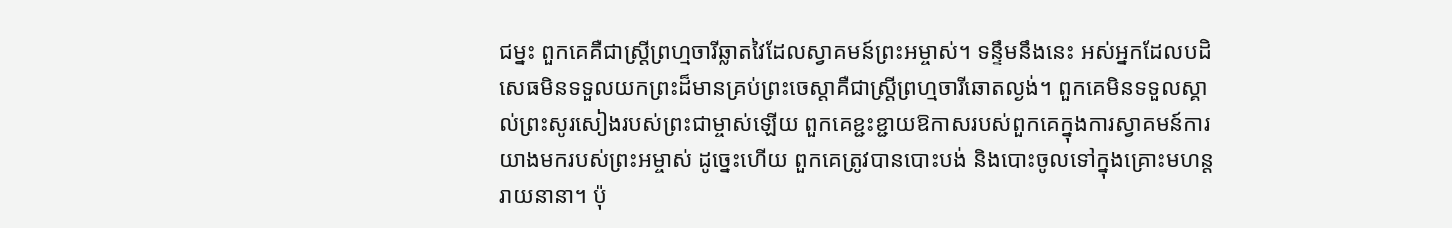ជម្នះ ពួកគេគឺជាស្ត្រីព្រហ្មចារីឆ្លាតវៃដែលស្វាគមន៍ព្រះអម្ចាស់។ ទន្ទឹមនឹងនេះ អស់អ្នកដែលបដិសេធមិនទទួលយកព្រះដ៏មានគ្រប់ព្រះចេស្ដាគឺជាស្ត្រីព្រហ្មចារីឆោតល្ងង់។ ពួកគេមិនទទួលស្គាល់ព្រះសូរសៀងរបស់ព្រះជាម្ចាស់ឡើយ ពួកគេខ្ជះខ្ជាយឱកាសរបស់ពួកគេក្នុងការស្វាគមន៍ការយាងមករបស់ព្រះអម្ចាស់ ដូច្នេះហើយ ពួកគេត្រូវបានបោះបង់ និងបោះចូលទៅក្នុងគ្រោះមហន្តរាយនានា។ ប៉ុ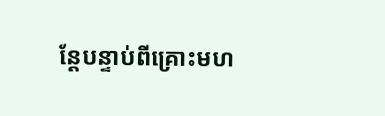ន្តែបន្ទាប់ពីគ្រោះមហ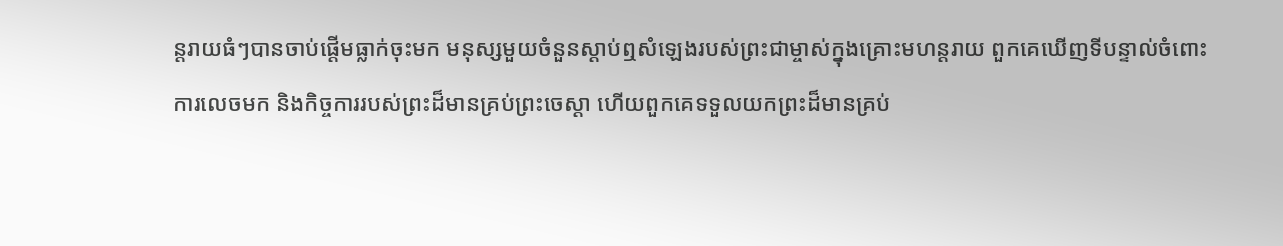ន្តរាយធំៗបានចាប់ផ្ដើមធ្លាក់ចុះមក មនុស្សមួយចំនួនស្ដាប់ឮសំឡេងរបស់ព្រះជាម្ចាស់ក្នុងគ្រោះមហន្តរាយ ពួកគេឃើញទីបន្ទាល់ចំពោះការលេចមក និងកិច្ចការរបស់ព្រះដ៏មានគ្រប់ព្រះចេស្ដា ហើយពួកគេទទួលយកព្រះដ៏មានគ្រប់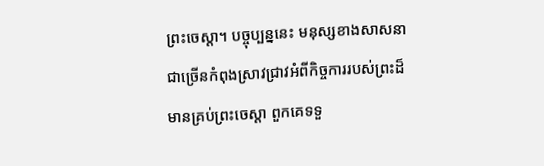ព្រះចេស្ដា។ បច្ចុប្បន្ននេះ មនុស្សខាងសាសនាជាច្រើនកំពុងស្រាវជ្រាវអំពីកិច្ចការរបស់ព្រះដ៏មានគ្រប់ព្រះចេស្ដា ពួកគេទទួ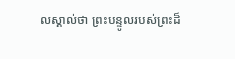លស្គាល់ថា ព្រះបន្ទូលរបស់ព្រះដ៏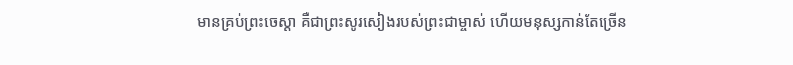មានគ្រប់ព្រះចេស្ដា គឺជាព្រះសូរសៀងរបស់ព្រះជាម្ចាស់ ហើយមនុស្សកាន់តែច្រើន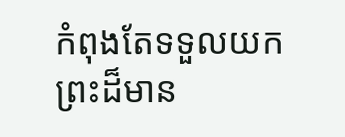កំពុងតែទទួលយកព្រះដ៏មាន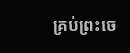គ្រប់ព្រះចេ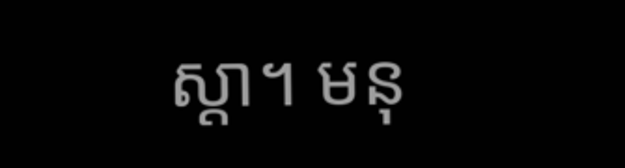ស្ដា។ មនុ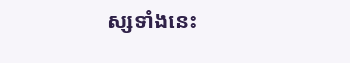ស្សទាំងនេះ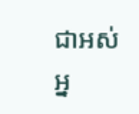ជាអស់អ្ន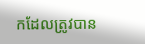កដែលត្រូវបាន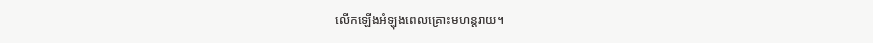លើកឡើងអំឡុងពេលគ្រោះមហន្តរាយ។